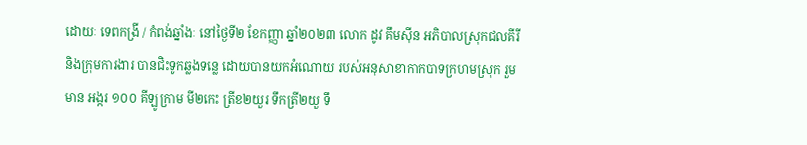ដោយៈ ទេពកង្រី / កំពង់ឆ្នាំងៈ នៅថ្ងៃទី២ ខែកញ្ញា ឆ្នាំ២០២៣ លោក ដូវ គឹមស៊ីន អភិបាលស្រុកជលគីរី និងក្រុមការងារ បានជិះទូកឆ្លងទន្លេ ដោយបានយកអំណោយ របស់អនុសាខាកាកបាទក្រហមស្រុក រួមមាន អង្ករ ១០០ គីឡូក្រាម មី២កេះ ត្រីខ២យួរ ទឹកត្រី២យួ ទឹ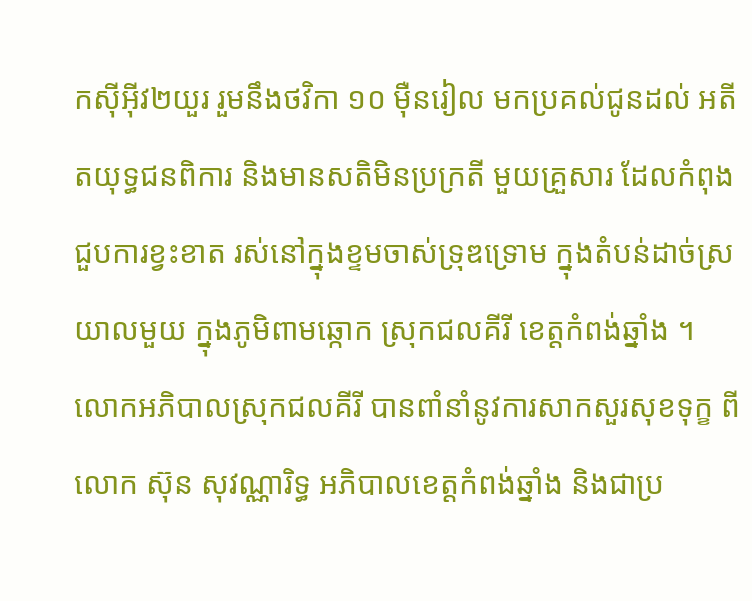កស៊ីអុីវ២យួរ រួមនឹងថវិកា ១០ ម៉ឺនរៀល មកប្រគល់ជូនដល់ អតីតយុទ្ធជនពិការ និងមានសតិមិនប្រក្រតី មួយគ្រួសារ ដែលកំពុងជួបការខ្វះខាត រស់នៅក្នុងខ្ទមចាស់ទ្រុឌទ្រោម ក្នុងតំបន់ដាច់ស្រយាលមួយ ក្នុងភូមិពាមឆ្កោក ស្រុកជលគីរី ខេត្តកំពង់ឆ្នាំង ។
លោកអភិបាលស្រុកជលគីរី បានពាំនាំនូវការសាកសួរសុខទុក្ខ ពីលោក ស៊ុន សុវណ្ណារិទ្ធ អភិបាលខេត្តកំពង់ឆ្នាំង និងជាប្រ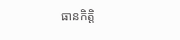ធានកិត្តិ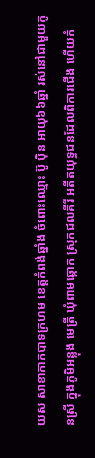យស សាខាកាកបាទក្រហម ខេត្តកំពង់ឆ្នាំង ចំពោះឈ្មោះ ប៊ូ ប៉ិន អាយុ៦៦ឆ្នាំ រស់នៅជាមួយកូនស្រី ក្នុងភូមិអន្លុង មេត្រី ឃុំពាមឆ្កោក ស្រុកជលគីរី អតីតយុទ្ធជនដែលពិការជើង ហើយកំ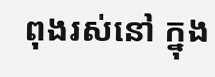ពុងរស់នៅ ក្នុង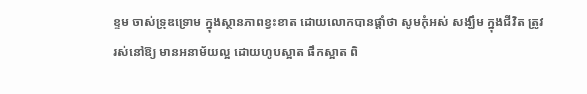ខ្ទម ចាស់ទ្រុឌទ្រោម ក្នុងស្ថានភាពខ្វះខាត ដោយលោកបានផ្ដាំថា សូមកុំអស់ សង្ឃឹម ក្នុងជីវិត ត្រូវរស់នៅឱ្យ មានអនាម័យល្អ ដោយហូបស្អាត ផឹកស្អាត ពិ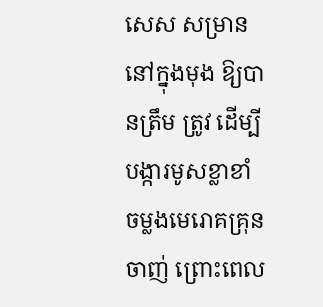សេស សម្រាននៅក្នុងមុង ឱ្យបានត្រឹម ត្រូវ ដើម្បីបង្ការមូសខ្លាខាំ ចម្លងមេរោគគ្រុនចាញ់ ព្រោះពេល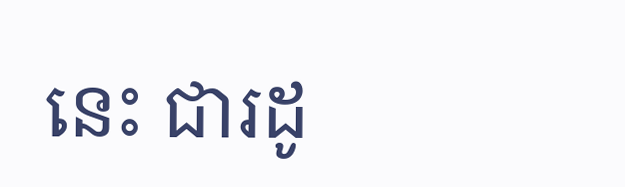នេះ ជារដូ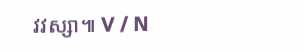វវស្សា៕ V / N